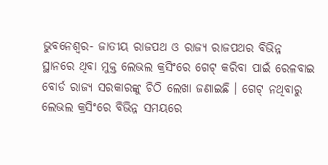ଭୁବନେଶ୍ୱର- ଜାତୀୟ ରାଜପଥ ଓ ରାଜ୍ୟ ରାଜପଥର ବିଭିନ୍ନ ସ୍ଥାନରେ ଥିବା ମୁକ୍ତ ଲେଭଲ କ୍ରସିଂରେ ଗେଟ୍ କରିବା ପାଇଁ ରେଳବାଇ ବୋର୍ଡ ରାଜ୍ୟ ସରକାରଙ୍କୁ ଚିଠି ଲେଖା ଜଣାଇଛି । ଗେଟ୍ ନଥିବାରୁ ଲେଭଲ କ୍ରସିଂରେ ବିଭିନ୍ନ ସମୟରେ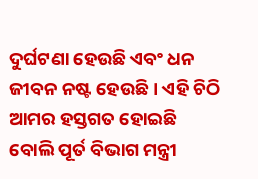ଦୁର୍ଘଟଣା ହେଉଛି ଏବଂ ଧନ ଜୀବନ ନଷ୍ଟ ହେଉଛି । ଏହି ଚିଠି ଆମର ହସ୍ତଗତ ହୋଇଛି ବୋଲି ପୂର୍ତ ବିଭାଗ ମନ୍ତ୍ରୀ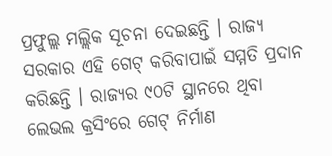ପ୍ରଫୁଲ୍ଲ ମଲ୍ଲିକ ସୂଚନା ଦେଇଛନ୍ତି । ରାଜ୍ୟ ସରକାର ଏହି ଗେଟ୍ କରିବାପାଇଁ ସମ୍ମତି ପ୍ରଦାନ କରିଛନ୍ତି । ରାଜ୍ୟର ୯୦ଟି ସ୍ଥାନରେ ଥିବା ଲେଭଲ କ୍ରସିଂରେ ଗେଟ୍ ନିର୍ମାଣ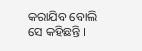କରାଯିବ ବୋଲି ସେ କହିଛନ୍ତି ।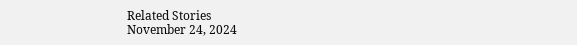Related Stories
November 24, 2024